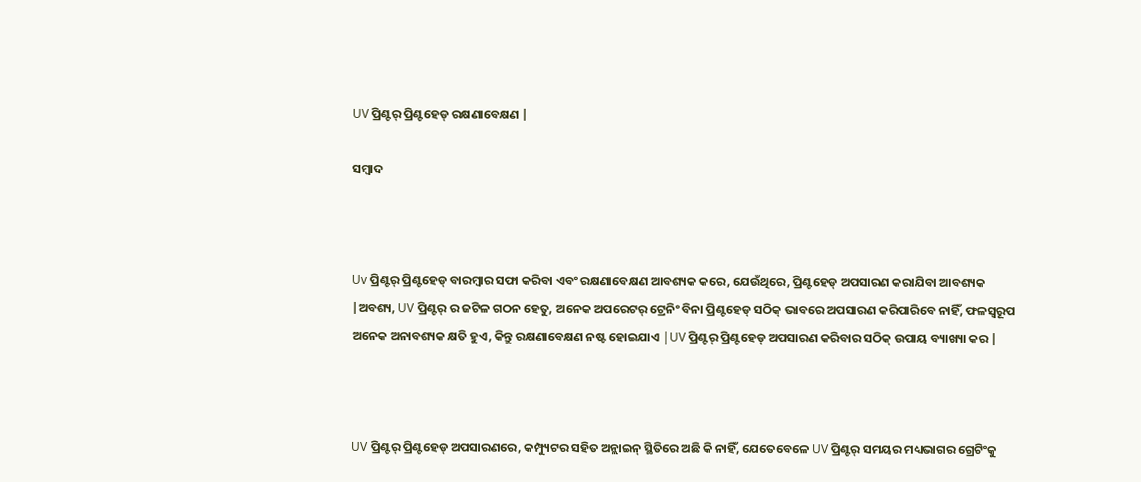UV ପ୍ରିଣ୍ଟର୍ ପ୍ରିଣ୍ଟହେଡ୍ ରକ୍ଷଣାବେକ୍ଷଣ |

ସମ୍ବାଦ



Uv ପ୍ରିଣ୍ଟର୍ ପ୍ରିଣ୍ଟହେଡ୍ ବାରମ୍ବାର ସଫା କରିବା ଏବଂ ରକ୍ଷଣାବେକ୍ଷଣ ଆବଶ୍ୟକ କରେ, ଯେଉଁଥିରେ, ପ୍ରିଣ୍ଟହେଡ୍ ଅପସାରଣ କରାଯିବା ଆବଶ୍ୟକ |ଅବଶ୍ୟ, UV ପ୍ରିଣ୍ଟର୍ ର ଜଟିଳ ଗଠନ ହେତୁ, ଅନେକ ଅପରେଟର୍ ଟ୍ରେନିଂ ବିନା ପ୍ରିଣ୍ଟହେଡ୍ ସଠିକ୍ ଭାବରେ ଅପସାରଣ କରିପାରିବେ ନାହିଁ, ଫଳସ୍ୱରୂପ ଅନେକ ଅନାବଶ୍ୟକ କ୍ଷତି ହୁଏ, କିନ୍ତୁ ରକ୍ଷଣାବେକ୍ଷଣ ନଷ୍ଟ ହୋଇଯାଏ |UV ପ୍ରିଣ୍ଟର୍ ପ୍ରିଣ୍ଟହେଡ୍ ଅପସାରଣ କରିବାର ସଠିକ୍ ଉପାୟ ବ୍ୟାଖ୍ୟା କର |



UV ପ୍ରିଣ୍ଟର୍ ପ୍ରିଣ୍ଟହେଡ୍ ଅପସାରଣରେ, କମ୍ପ୍ୟୁଟର ସହିତ ଅନ୍ଲାଇନ୍ ସ୍ଥିତିରେ ଅଛି କି ନାହିଁ, ଯେତେବେଳେ UV ପ୍ରିଣ୍ଟର୍ ସମୟର ମଧ୍ୟଭାଗର ଗ୍ରେଟିଂକୁ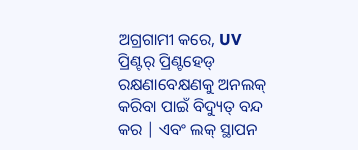ଅଗ୍ରଗାମୀ କରେ, UV ପ୍ରିଣ୍ଟର୍ ପ୍ରିଣ୍ଟହେଡ୍ ରକ୍ଷଣାବେକ୍ଷଣକୁ ଅନଲକ୍ କରିବା ପାଇଁ ବିଦ୍ୟୁତ୍ ବନ୍ଦ କର | ଏବଂ ଲକ୍ ସ୍ଥାପନ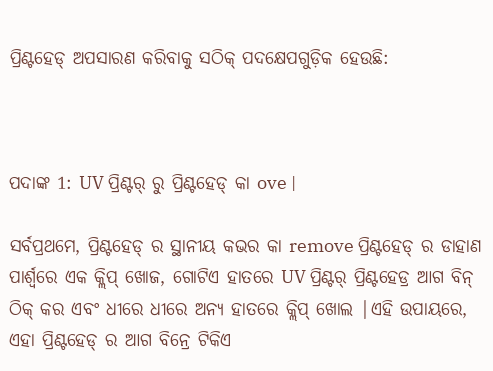ପ୍ରିଣ୍ଟହେଡ୍ ଅପସାରଣ କରିବାକୁ ସଠିକ୍ ପଦକ୍ଷେପଗୁଡ଼ିକ ହେଉଛି:



ପଦାଙ୍କ 1: UV ପ୍ରିଣ୍ଟର୍ ରୁ ପ୍ରିଣ୍ଟହେଡ୍ କା ove |

ସର୍ବପ୍ରଥମେ, ପ୍ରିଣ୍ଟହେଡ୍ ର ସ୍ଥାନୀୟ କଭର କା remove ପ୍ରିଣ୍ଟହେଡ୍ ର ଡାହାଣ ପାର୍ଶ୍ୱରେ ଏକ କ୍ଲିପ୍ ଖୋଜ, ଗୋଟିଏ ହାତରେ UV ପ୍ରିଣ୍ଟର୍ ପ୍ରିଣ୍ଟହେଡ୍ର ଆଗ ବିନ୍ ଠିକ୍ କର ଏବଂ ଧୀରେ ଧୀରେ ଅନ୍ୟ ହାତରେ କ୍ଲିପ୍ ଖୋଲ |ଏହି ଉପାୟରେ, ଏହା ପ୍ରିଣ୍ଟହେଡ୍ ର ଆଗ ବିନ୍ରେ ଟିକିଏ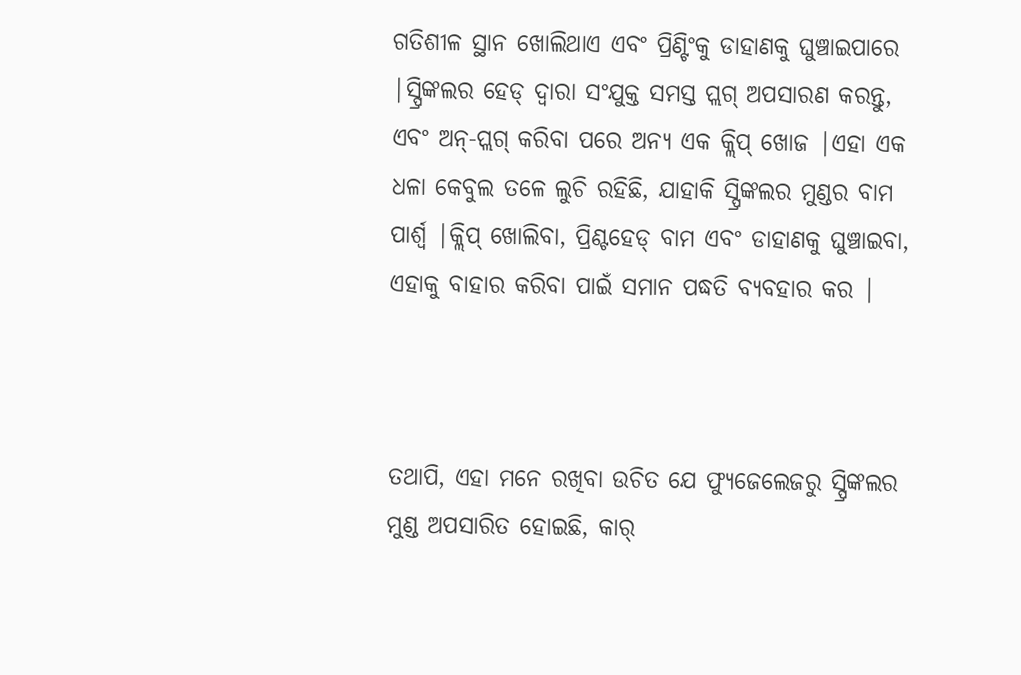ଗତିଶୀଳ ସ୍ଥାନ ଖୋଲିଥାଏ ଏବଂ ପ୍ରିଣ୍ଟିଂକୁ ଡାହାଣକୁ ଘୁଞ୍ଚାଇପାରେ |ସ୍ପ୍ରିଙ୍କଲର ହେଡ୍ ଦ୍ୱାରା ସଂଯୁକ୍ତ ସମସ୍ତ ପ୍ଲଗ୍ ଅପସାରଣ କରନ୍ତୁ, ଏବଂ ଅନ୍-ପ୍ଲଗ୍ କରିବା ପରେ ଅନ୍ୟ ଏକ କ୍ଲିପ୍ ଖୋଜ |ଏହା ଏକ ଧଳା କେବୁଲ ତଳେ ଲୁଚି ରହିଛି, ଯାହାକି ସ୍ପ୍ରିଙ୍କଲର ମୁଣ୍ଡର ବାମ ପାର୍ଶ୍ୱ |କ୍ଲିପ୍ ଖୋଲିବା, ପ୍ରିଣ୍ଟହେଡ୍ ବାମ ଏବଂ ଡାହାଣକୁ ଘୁଞ୍ଚାଇବା, ଏହାକୁ ବାହାର କରିବା ପାଇଁ ସମାନ ପଦ୍ଧତି ବ୍ୟବହାର କର |



ତଥାପି, ଏହା ମନେ ରଖିବା ଉଚିତ ଯେ ଫ୍ୟୁଜେଲେଜରୁ ସ୍ପ୍ରିଙ୍କଲର ମୁଣ୍ଡ ଅପସାରିତ ହୋଇଛି, କାର୍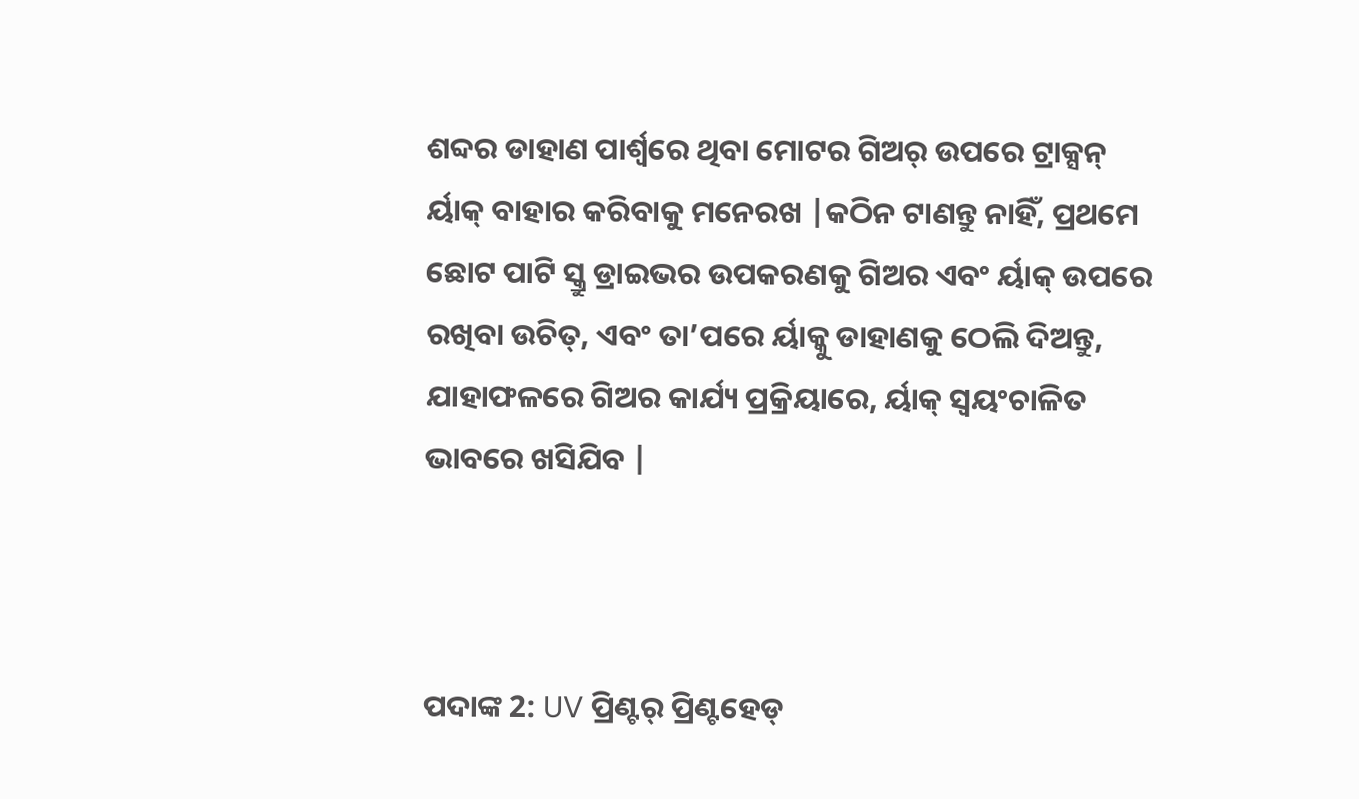ଶବ୍ଦର ଡାହାଣ ପାର୍ଶ୍ୱରେ ଥିବା ମୋଟର ଗିଅର୍ ଉପରେ ଟ୍ରାକ୍ସନ୍ ର୍ୟାକ୍ ବାହାର କରିବାକୁ ମନେରଖ |କଠିନ ଟାଣନ୍ତୁ ନାହିଁ, ପ୍ରଥମେ ଛୋଟ ପାଟି ସ୍କ୍ରୁ ଡ୍ରାଇଭର ଉପକରଣକୁ ଗିଅର ଏବଂ ର୍ୟାକ୍ ଉପରେ ରଖିବା ଉଚିତ୍, ଏବଂ ତା’ପରେ ର୍ୟାକ୍କୁ ଡାହାଣକୁ ଠେଲି ଦିଅନ୍ତୁ, ଯାହାଫଳରେ ଗିଅର କାର୍ଯ୍ୟ ପ୍ରକ୍ରିୟାରେ, ର୍ୟାକ୍ ସ୍ୱୟଂଚାଳିତ ଭାବରେ ଖସିଯିବ |



ପଦାଙ୍କ 2: UV ପ୍ରିଣ୍ଟର୍ ପ୍ରିଣ୍ଟହେଡ୍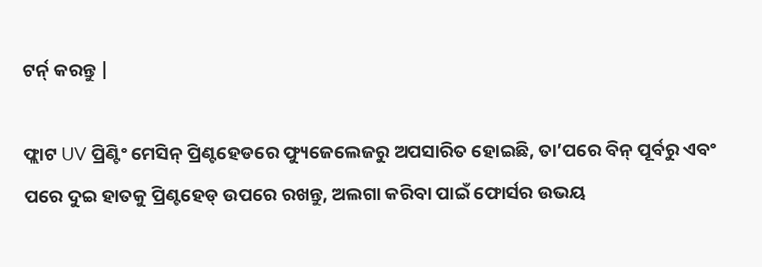ଟର୍ନ୍ କରନ୍ତୁ |

ଫ୍ଲାଟ UV ପ୍ରିଣ୍ଟିଂ ମେସିନ୍ ପ୍ରିଣ୍ଟହେଡରେ ଫ୍ୟୁଜେଲେଜରୁ ଅପସାରିତ ହୋଇଛି, ତା’ପରେ ବିନ୍ ପୂର୍ବରୁ ଏବଂ ପରେ ଦୁଇ ହାତକୁ ପ୍ରିଣ୍ଟହେଡ୍ ଉପରେ ରଖନ୍ତୁ, ଅଲଗା କରିବା ପାଇଁ ଫୋର୍ସର ଉଭୟ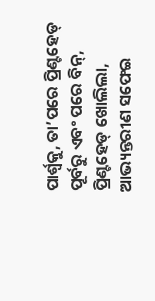ପାର୍ଶ୍ୱକୁ, ତା’ପରେ ପ୍ରିଣ୍ଟହେଡ୍ ପୂର୍ବରୁ ଏବଂ ପରେ ବିନ୍, ପ୍ରିଣ୍ଟହେଡ୍ ଖୋଲିଲା, ଆଭ୍ୟନ୍ତରୀଣ ସଫେଇ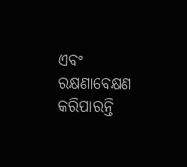ଏବଂ ରକ୍ଷଣାବେକ୍ଷଣ କରିପାରନ୍ତି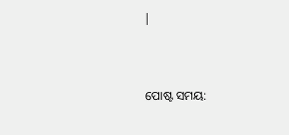|


ପୋଷ୍ଟ ସମୟ: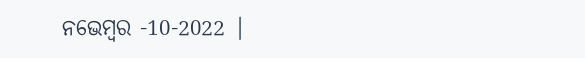ନଭେମ୍ବର -10-2022 |